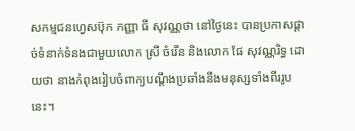សកម្មជនហ្វេសប៊ុក កញ្ញា ធី សុវណ្ណថា នៅថ្ងៃនេះ បានប្រកាសផ្ដាច់ទំនាក់ទំនងជាមួយលោក ស្រី ចំរើន និងលោក ផែ សុវណ្ណរិទ្ធ ដោយថា នាងកំពុងរៀបចំពាក្យបណ្ដឹងប្រឆាំងនឹងមនុស្សទាំងពីររូបនេះ។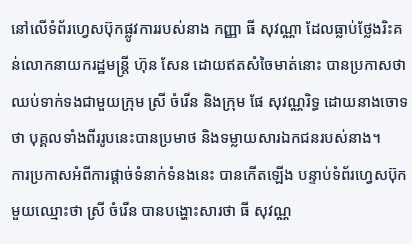នៅលើទំព័រហ្វេសប៊ុកផ្លូវការរបស់នាង កញ្ញា ធី សុវណ្ណា ដែលធ្លាប់ថ្លែងរិះគន់លោកនាយករដ្ឋមន្ត្រី ហ៊ុន សែន ដោយឥតសំចៃមាត់នោះ បានប្រកាសថា ឈប់ទាក់ទងជាមួយក្រុម ស្រី ចំរើន និងក្រុម ផែ សុវណ្ណរិទ្ធ ដោយនាងចោទថា បុគ្គលទាំងពីររូបនេះបានប្រមាថ និងទម្លាយសារឯកជនរបស់នាង។
ការប្រកាសអំពីការផ្ដាច់ទំនាក់ទំនងនេះ បានកើតឡើង បន្ទាប់ទំព័រហ្វេសប៊ុកមួយឈ្មោះថា ស្រី ចំរើន បានបង្ហោះសារថា ធី សុវណ្ណ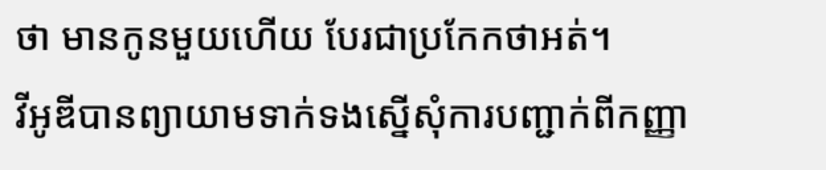ថា មានកូនមួយហើយ បែរជាប្រកែកថាអត់។
វីអូឌីបានព្យាយាមទាក់ទងស្នើសុំការបញ្ជាក់ពីកញ្ញា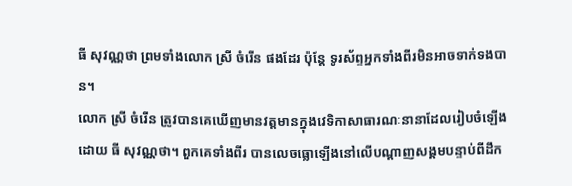ធី សុវណ្ណថា ព្រមទាំងលោក ស្រី ចំរើន ផងដែរ ប៉ុន្តែ ទូរស័ព្ទអ្នកទាំងពីរមិនអាចទាក់ទងបាន។
លោក ស្រី ចំរើន ត្រូវបានគេឃើញមានវត្តមានក្នុងវេទិកាសាធារណៈនានាដែលរៀបចំឡើងដោយ ធី សុវណ្ណថា។ ពួកគេទាំងពីរ បានលេចធ្លោឡើងនៅលើបណ្ដាញសង្គមបន្ទាប់ពីដឹក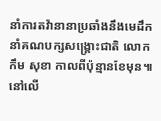នាំការតវ៉ានានាប្រឆាំងនឹងមេដឹកនាំគណបក្សសង្គ្រោះជាតិ លោក កឹម សុខា កាលពីប៉ុន្មានខែមុន៕
នៅលើ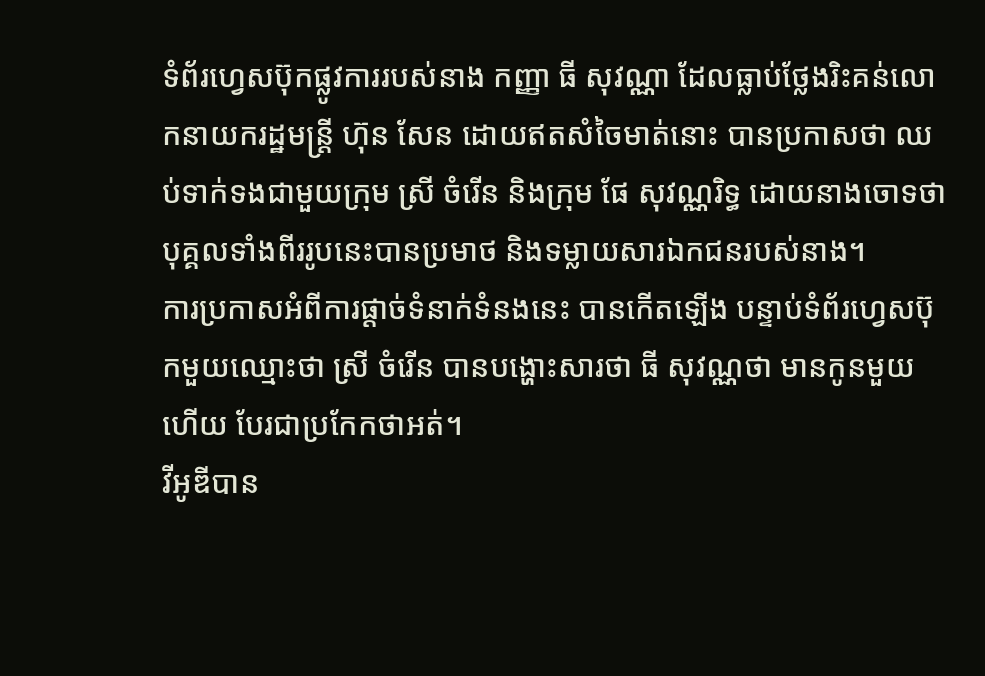ទំព័រហ្វេសប៊ុកផ្លូវការរបស់នាង កញ្ញា ធី សុវណ្ណា ដែលធ្លាប់ថ្លែងរិះគន់លោកនាយករដ្ឋមន្ត្រី ហ៊ុន សែន ដោយឥតសំចៃមាត់នោះ បានប្រកាសថា ឈប់ទាក់ទងជាមួយក្រុម ស្រី ចំរើន និងក្រុម ផែ សុវណ្ណរិទ្ធ ដោយនាងចោទថា បុគ្គលទាំងពីររូបនេះបានប្រមាថ និងទម្លាយសារឯកជនរបស់នាង។
ការប្រកាសអំពីការផ្ដាច់ទំនាក់ទំនងនេះ បានកើតឡើង បន្ទាប់ទំព័រហ្វេសប៊ុកមួយឈ្មោះថា ស្រី ចំរើន បានបង្ហោះសារថា ធី សុវណ្ណថា មានកូនមួយហើយ បែរជាប្រកែកថាអត់។
វីអូឌីបាន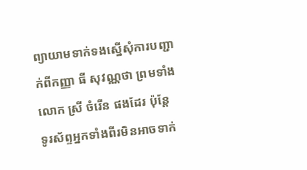ព្យាយាមទាក់ទងស្នើសុំការបញ្ជាក់ពីកញ្ញា ធី សុវណ្ណថា ព្រមទាំងលោក ស្រី ចំរើន ផងដែរ ប៉ុន្តែ ទូរស័ព្ទអ្នកទាំងពីរមិនអាចទាក់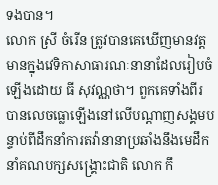ទងបាន។
លោក ស្រី ចំរើន ត្រូវបានគេឃើញមានវត្តមានក្នុងវេទិកាសាធារណៈនានាដែលរៀបចំឡើងដោយ ធី សុវណ្ណថា។ ពួកគេទាំងពីរ បានលេចធ្លោឡើងនៅលើបណ្ដាញសង្គមបន្ទាប់ពីដឹកនាំការតវ៉ានានាប្រឆាំងនឹងមេដឹកនាំគណបក្សសង្គ្រោះជាតិ លោក កឹ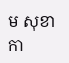ម សុខា កា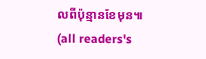លពីប៉ុន្មានខែមុន៕
(all readers's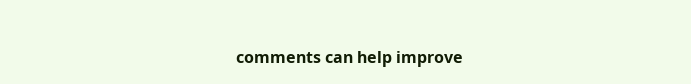comments can help improve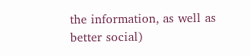the information, as well as better social)